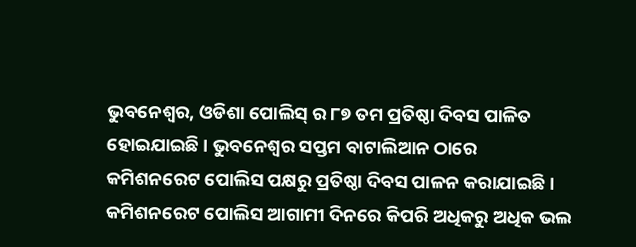ଭୁବନେଶ୍ୱର, ଓଡିଶା ପୋଲିସ୍ ର ୮୭ ତମ ପ୍ରତିଷ୍ଠା ଦିବସ ପାଳିତ ହୋଇଯାଇଛି । ଭୁବନେଶ୍ୱର ସପ୍ତମ ବାଟାଲିଆନ ଠାରେ କମିଶନରେଟ ପୋଲିସ ପକ୍ଷରୁ ପ୍ରତିଷ୍ଠା ଦିବସ ପାଳନ କରାଯାଇଛି । କମିଶନରେଟ ପୋଲିସ ଆଗାମୀ ଦିନରେ କିପରି ଅଧିକରୁ ଅଧିକ ଭଲ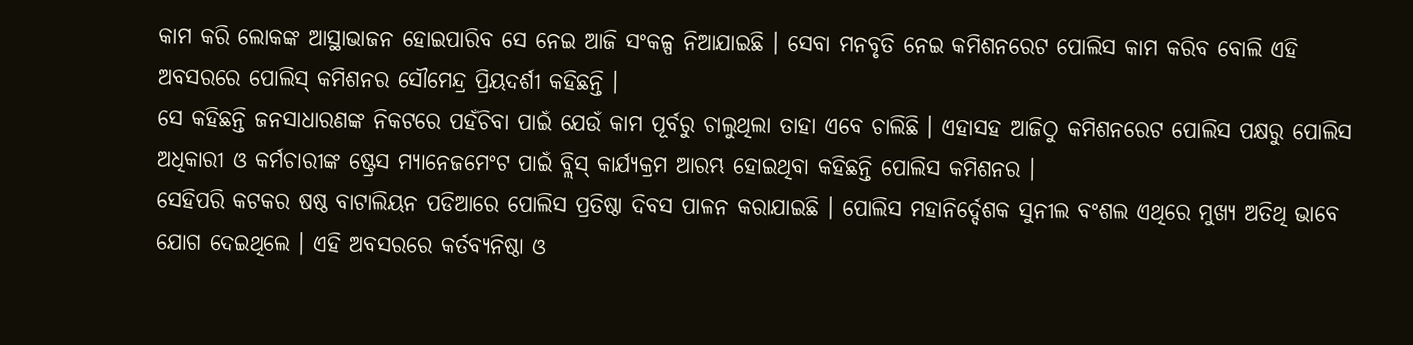କାମ କରି ଲୋକଙ୍କ ଆସ୍ଥାଭାଜନ ହୋଇପାରିବ ସେ ନେଇ ଆଜି ସଂକଳ୍ପ ନିଆଯାଇଛି । ସେବା ମନବୃତି ନେଇ କମିଶନରେଟ ପୋଲିସ କାମ କରିବ ବୋଲି ଏହି ଅବସରରେ ପୋଲିସ୍ କମିଶନର ସୌମେନ୍ଦ୍ର ପ୍ରିୟଦର୍ଶୀ କହିଛନ୍ତି ।
ସେ କହିଛନ୍ତି ଜନସାଧାରଣଙ୍କ ନିକଟରେ ପହଁଚିବା ପାଇଁ ଯେଉଁ କାମ ପୂର୍ବରୁ ଚାଲୁଥିଲା ତାହା ଏବେ ଚାଲିଛି । ଏହାସହ ଆଜିଠୁ କମିଶନରେଟ ପୋଲିସ ପକ୍ଷରୁ ପୋଲିସ ଅଧିକାରୀ ଓ କର୍ମଚାରୀଙ୍କ ଷ୍ଟ୍ରେସ ମ୍ୟାନେଜମେଂଟ ପାଇଁ ବ୍ଲିସ୍ କାର୍ଯ୍ୟକ୍ରମ ଆରମ୍ଭ ହୋଇଥିବା କହିଛନ୍ତି ପୋଲିସ କମିଶନର ।
ସେହିପରି କଟକର ଷଷ୍ଠ ବାଟାଲିୟନ ପଡିଆରେ ପୋଲିସ ପ୍ରତିଷ୍ଠା ଦିବସ ପାଳନ କରାଯାଇଛି । ପୋଲିସ ମହାନିର୍ଦ୍ଦେଶକ ସୁନୀଲ ବଂଶଲ ଏଥିରେ ମୁଖ୍ୟ ଅତିଥି ଭାବେ ଯୋଗ ଦେଇଥିଲେ । ଏହି ଅବସରରେ କର୍ତବ୍ୟନିଷ୍ଠା ଓ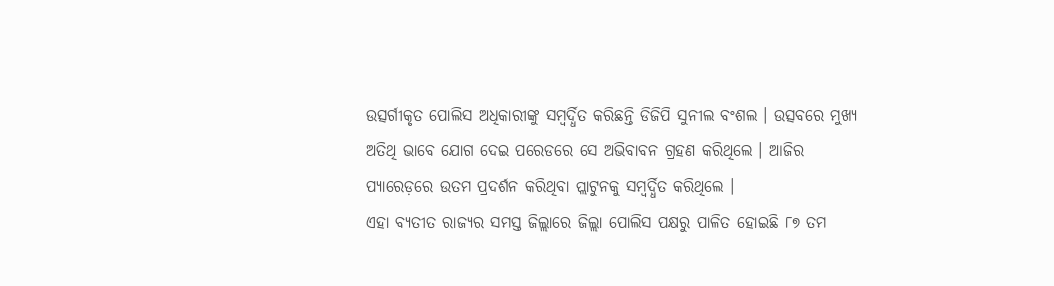ଉତ୍ସର୍ଗୀକୃତ ପୋଲିସ ଅଧିକାରୀଙ୍କୁ ସମ୍ବର୍ଦ୍ଧିତ କରିଛନ୍ତି ଡିଜିପି ସୁନୀଲ ବଂଶଲ । ଉତ୍ସବରେ ମୁଖ୍ୟ ଅତିଥି ଭାବେ ଯୋଗ ଦେଇ ପରେଡରେ ସେ ଅଭିବାବନ ଗ୍ରହଣ କରିଥିଲେ । ଆଜିର ପ୍ୟାରେଡ଼ରେ ଉତମ ପ୍ରଦର୍ଶନ କରିଥିବା ପ୍ଲାଟୁନକୁ ସମ୍ବର୍ଦ୍ଧିତ କରିଥିଲେ ।
ଏହା ବ୍ୟତୀତ ରାଜ୍ୟର ସମସ୍ତ ଜିଲ୍ଲାରେ ଜିଲ୍ଲା ପୋଲିସ ପକ୍ଷରୁ ପାଳିତ ହୋଇଛି ୮୭ ତମ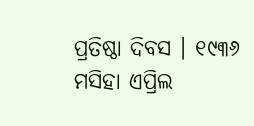ପ୍ରତିଷ୍ଠା ଦିବସ । ୧୯୩୬ ମସିହା ଏପ୍ରିଲ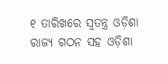୧ ତାରିଖରେ ସ୍ୱତନ୍ତ୍ର ଓଡ଼ିଶା ରାଜ୍ୟ ଗଠନ ସହ ଓଡ଼ିଶା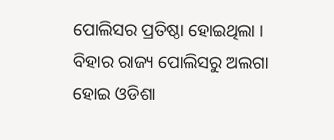ପୋଲିସର ପ୍ରତିଷ୍ଠା ହୋଇଥିଲା । ବିହାର ରାଜ୍ୟ ପୋଲିସରୁ ଅଲଗା ହୋଇ ଓଡିଶା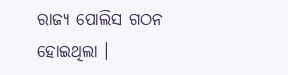ରାଜ୍ୟ ପୋଲିସ ଗଠନ ହୋଇଥିଲା ।